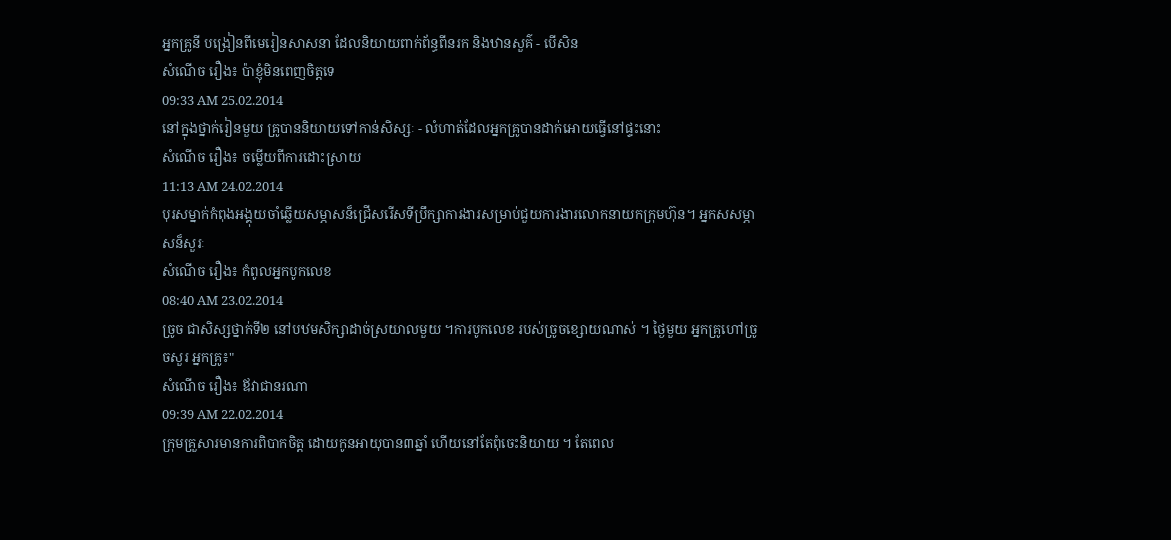អ្នកគ្រូនី បង្រៀនពីមេរៀនសាសនា ដែលនិយាយពាក់ព័ន្ធពីនរក និងឋានសួគ៌ - បើសិន
សំណើច រឿង៖ ប៉ាខ្ញុំមិនពេញចិត្តទេ
09:33 AM 25.02.2014
នៅក្នុងថ្នាក់រៀនមួយ គ្រូបាននិយាយទៅកាន់សិស្សៈ - លំហាត់ដែលអ្នកគ្រូបានដាក់អោយធ្វើនៅផ្ទះនោះ
សំណើច រឿង៖ ចម្លើយពីការដោះស្រាយ
11:13 AM 24.02.2014
បុរសម្នាក់កំពុងអង្គុយចាំឆ្លើយសម្ភាសន៏ជ្រើសរើសទីប្រឹក្សាការងារសម្រាប់ជួយការងារលោកនាយកក្រុមហ៊ុន។ អ្នកសសម្ភាសន៏សួរៈ
សំណើច រឿង៖ កំពូលអ្នកបូកលេខ
08:40 AM 23.02.2014
ច្រូច ជាសិស្សថ្នាក់ទី២ នៅបឋមសិក្សាដាច់ស្រយាលមួយ ។ការបូកលេខ របស់ច្រូចខ្សោយណាស់ ។ ថ្ងៃមួយ អ្នកគ្រូហៅច្រូចសួរ អ្នកគ្រូ៖"
សំណើច រឿង៖ ឪវាជានរណា
09:39 AM 22.02.2014
ក្រុមគ្រួសារមានការពិបាកចិត្ត ដោយកូនអាយុបាន៣ឆ្នាំ ហើយនៅតែពុំចេះនិយាយ ។ តែពេល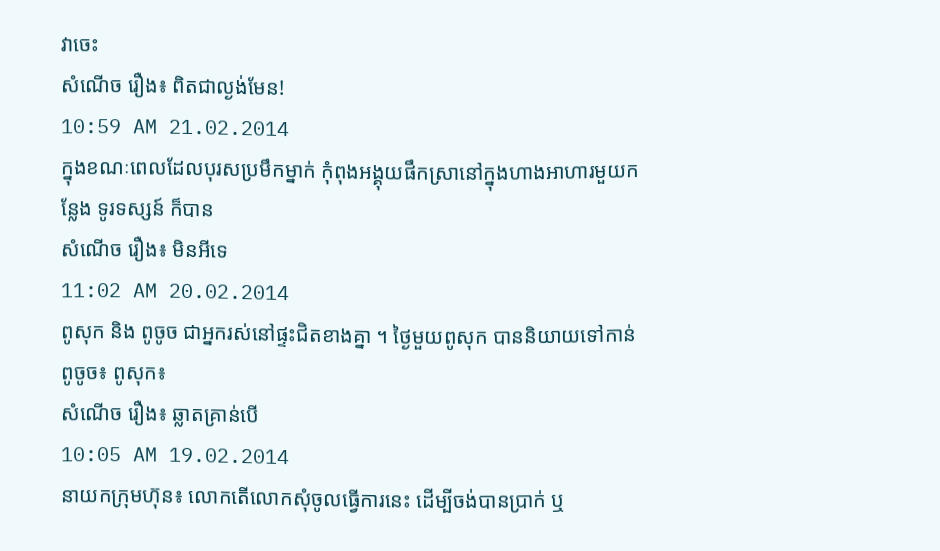វាចេះ
សំណើច រឿង៖ ពិតជាល្ងង់មែន!
10:59 AM 21.02.2014
ក្នុងខណៈពេលដែលបុរសប្រមឹកម្នាក់ កុំពុងអង្គុយផឹកស្រានៅក្នុងហាងអាហារមួយកន្លែង ទូរទស្សន៍ ក៏បាន
សំណើច រឿង៖ មិនអីទេ
11:02 AM 20.02.2014
ពូសុក និង ពូចូច ជាអ្នករស់នៅផ្ទះជិតខាងគ្នា ។ ថ្ងៃមួយពូសុក បាននិយាយទៅកាន់ពូចូច៖ ពូសុក៖
សំណើច រឿង៖ ឆ្លាតគ្រាន់បើ
10:05 AM 19.02.2014
នាយកក្រុមហ៊ុន៖ លោកតើលោកសុំចូលធ្វើការនេះ ដើម្បីចង់បានប្រាក់ ឬ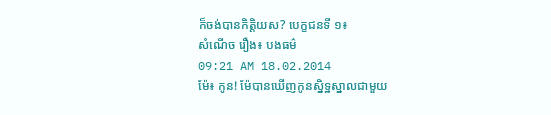ក៏ចង់បានកិត្តិយស? បេក្ខជនទី ១៖
សំណើច រឿង៖ បងធម៌
09:21 AM 18.02.2014
ម៉ែ៖ កូន! ម៉ែបានឃើញកូនស្និទ្ឋស្នាលជាមួយ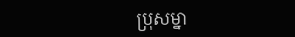ប្រុសម្នា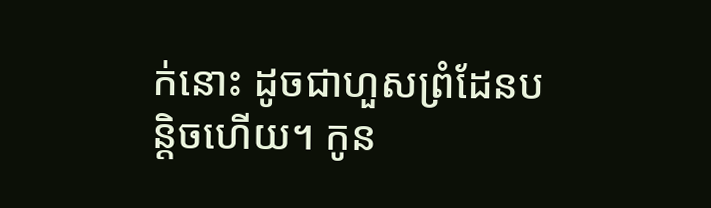ក់នោះ ដូចជាហួសព្រំដែនបន្តិចហើយ។ កូន